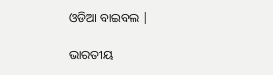ଓଡିଆ ବାଇବଲ |

ଭାରତୀୟ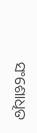ସଂଶୋଧିତ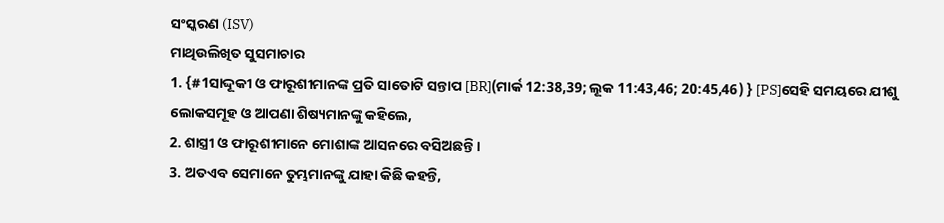ସଂସ୍କରଣ (ISV)
ମାଥିଉଲିଖିତ ସୁସମାଚାର
1. {#1ସାଦ୍ଦୂକୀ ଓ ଫାରୂଶୀମାନଙ୍କ ପ୍ରତି ସାତୋଟି ସନ୍ତାପ [BR](ମାର୍କ 12:38,39; ଲୂକ 11:43,46; 20:45,46) } [PS]ସେହି ସମୟରେ ଯୀଶୁ ଲୋକସମୂହ ଓ ଆପଣା ଶିଷ୍ୟମାନଙ୍କୁ କହିଲେ,
2. ଶାସ୍ତ୍ରୀ ଓ ଫାରୂଶୀମାନେ ମୋଶାଙ୍କ ଆସନରେ ବସିଅଛନ୍ତି ।
3. ଅତଏବ ସେମାନେ ତୁମ୍ଭମାନଙ୍କୁ ଯାହା କିଛି କହନ୍ତି,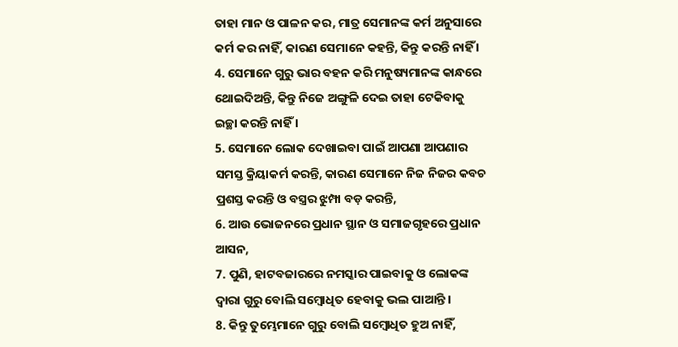ତାହା ମାନ ଓ ପାଳନ କର, ମାତ୍ର ସେମାନଙ୍କ କର୍ମ ଅନୁସାରେ କର୍ମ କର ନାହିଁ, କାରଣ ସେମାନେ କହନ୍ତି, କିନ୍ତୁ କରନ୍ତି ନାହିଁ ।
4. ସେମାନେ ଗୁରୁ ଭାର ବହନ କରି ମନୁଷ୍ୟମାନଙ୍କ କାନ୍ଧରେ ଥୋଇଦିଅନ୍ତି, କିନ୍ତୁ ନିଜେ ଅଙ୍ଗୁଳି ଦେଇ ତାହା ଟେକିବାକୁ ଇଚ୍ଛା କରନ୍ତି ନାହିଁ ।
5. ସେମାନେ ଲୋକ ଦେଖାଇବା ପାଇଁ ଆପଣା ଆପଣାର ସମସ୍ତ କ୍ରିୟାକର୍ମ କରନ୍ତି, କାରଣ ସେମାନେ ନିଜ ନିଜର କବଚ ପ୍ରଶସ୍ତ କରନ୍ତି ଓ ବସ୍ତ୍ରର ଝୁମ୍ପା ବଡ଼ କରନ୍ତି,
6. ଆଉ ଭୋଜନରେ ପ୍ରଧାନ ସ୍ଥାନ ଓ ସମାଜଗୃହରେ ପ୍ରଧାନ ଆସନ,
7. ପୁଣି, ହାଟବଜାରରେ ନମସ୍କାର ପାଇବାକୁ ଓ ଲୋକଙ୍କ ଦ୍ୱାରା ଗୁରୁ ବୋଲି ସମ୍ବୋଧିତ ହେବାକୁ ଭଲ ପାଆନ୍ତି ।
8. କିନ୍ତୁ ତୁମ୍ଭେମାନେ ଗୁରୁ ବୋଲି ସମ୍ବୋଧିତ ହୁଅ ନାହିଁ,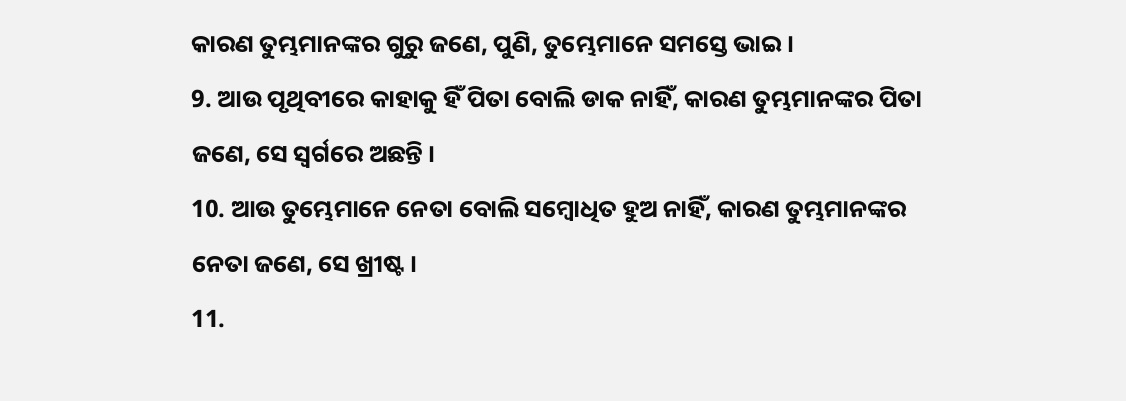କାରଣ ତୁମ୍ଭମାନଙ୍କର ଗୁରୁ ଜଣେ, ପୁଣି, ତୁମ୍ଭେମାନେ ସମସ୍ତେ ଭାଇ ।
9. ଆଉ ପୃଥିବୀରେ କାହାକୁ ହିଁ ପିତା ବୋଲି ଡାକ ନାହିଁ, କାରଣ ତୁମ୍ଭମାନଙ୍କର ପିତା ଜଣେ, ସେ ସ୍ୱର୍ଗରେ ଅଛନ୍ତି ।
10. ଆଉ ତୁମ୍ଭେମାନେ ନେତା ବୋଲି ସମ୍ବୋଧିତ ହୁଅ ନାହିଁ, କାରଣ ତୁମ୍ଭମାନଙ୍କର ନେତା ଜଣେ, ସେ ଖ୍ରୀଷ୍ଟ ।
11.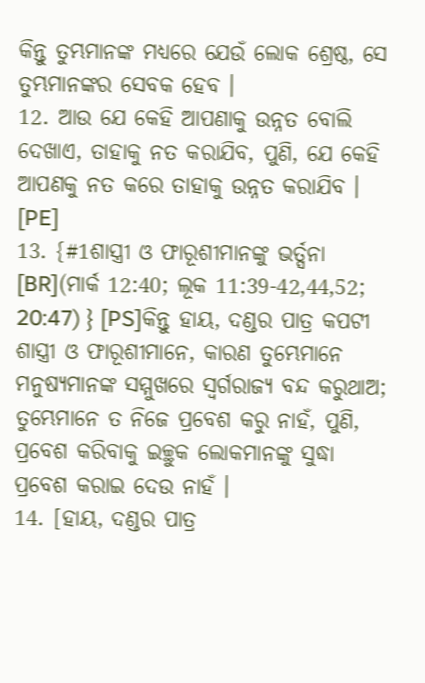କିନ୍ତୁ ତୁମ୍ଭମାନଙ୍କ ମଧ୍ୟରେ ଯେଉଁ ଲୋକ ଶ୍ରେଷ୍ଠ, ସେ ତୁମ୍ଭମାନଙ୍କର ସେବକ ହେବ ।
12. ଆଉ ଯେ କେହି ଆପଣାକୁ ଉନ୍ନତ ବୋଲି ଦେଖାଏ, ତାହାକୁ ନତ କରାଯିବ, ପୁଣି, ଯେ କେହି ଆପଣକୁ ନତ କରେ ତାହାକୁ ଉନ୍ନତ କରାଯିବ । [PE]
13. {#1ଶାସ୍ତ୍ରୀ ଓ ଫାରୂଶୀମାନଙ୍କୁ ଭର୍ତ୍ସନା [BR](ମାର୍କ 12:40; ଲୂକ 11:39-42,44,52; 20:47) } [PS]କିନ୍ତୁ ହାୟ, ଦଣ୍ଡର ପାତ୍ର କପଟୀ ଶାସ୍ତ୍ରୀ ଓ ଫାରୂଶୀମାନେ, କାରଣ ତୁମ୍ଭେମାନେ ମନୁଷ୍ୟମାନଙ୍କ ସମ୍ମୁଖରେ ସ୍ୱର୍ଗରାଜ୍ୟ ବନ୍ଦ କରୁଥାଅ; ତୁମ୍ଭେମାନେ ତ ନିଜେ ପ୍ରବେଶ କରୁ ନାହଁ, ପୁଣି, ପ୍ରବେଶ କରିବାକୁ ଇଚ୍ଛୁକ ଲୋକମାନଙ୍କୁ ସୁଦ୍ଧା ପ୍ରବେଶ କରାଇ ଦେଉ ନାହଁ ।
14. [ହାୟ, ଦଣ୍ଡର ପାତ୍ର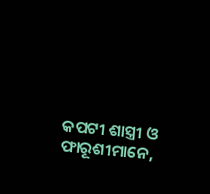କପଟୀ ଶାସ୍ତ୍ରୀ ଓ ଫାରୂଶୀମାନେ,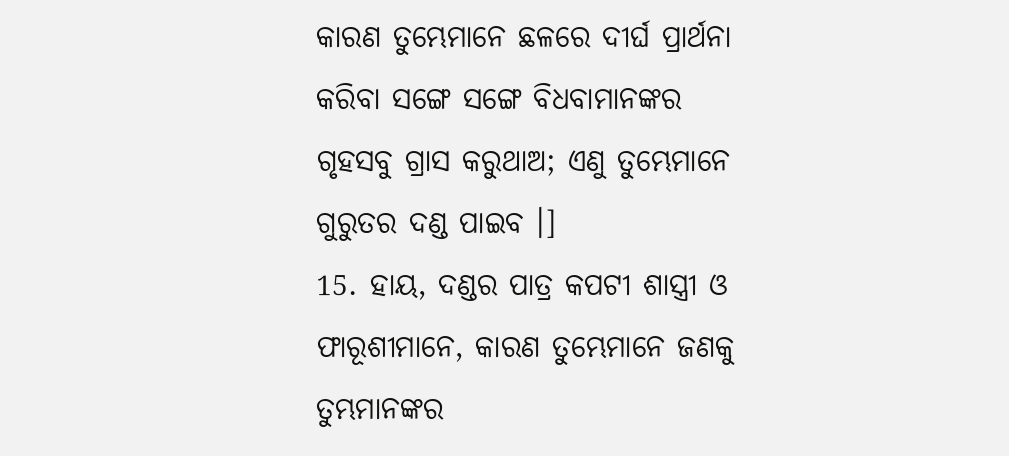କାରଣ ତୁମ୍ଭେମାନେ ଛଳରେ ଦୀର୍ଘ ପ୍ରାର୍ଥନା କରିବା ସଙ୍ଗେ ସଙ୍ଗେ ବିଧବାମାନଙ୍କର ଗୃହସବୁ ଗ୍ରାସ କରୁଥାଅ; ଏଣୁ ତୁମ୍ଭେମାନେ ଗୁରୁତର ଦଣ୍ଡ ପାଇବ ।]
15. ହାୟ, ଦଣ୍ଡର ପାତ୍ର କପଟୀ ଶାସ୍ତ୍ରୀ ଓ ଫାରୂଶୀମାନେ, କାରଣ ତୁମ୍ଭେମାନେ ଜଣକୁ ତୁମ୍ଭମାନଙ୍କର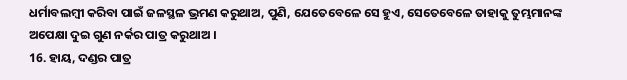ଧର୍ମାବଲମ୍ବୀ କରିବା ପାଇଁ ଜଳସ୍ଥଳ ଭ୍ରମଣ କରୁଥାଅ, ପୁଣି, ଯେତେବେଳେ ସେ ହୁଏ, ସେତେବେଳେ ତାହାକୁ ତୁମ୍ଭମାନଙ୍କ ଅପେକ୍ଷା ଦୁଇ ଗୁଣ ନର୍କର ପାତ୍ର କରୁଥାଅ ।
16. ହାୟ, ଦଣ୍ଡର ପାତ୍ର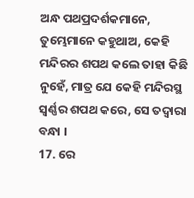ଅନ୍ଧ ପଥପ୍ରଦର୍ଶକମାନେ, ତୁମ୍ଭେମାନେ କହୁଥାଅ, କେହି ମନ୍ଦିରର ଶପଥ କଲେ ତାହା କିଛି ନୁହେଁ, ମାତ୍ର ଯେ କେହି ମନ୍ଦିରସ୍ଥ ସ୍ୱର୍ଣ୍ଣର ଶପଥ କରେ, ସେ ତଦ୍ୱାରା ବନ୍ଧା ।
17. ରେ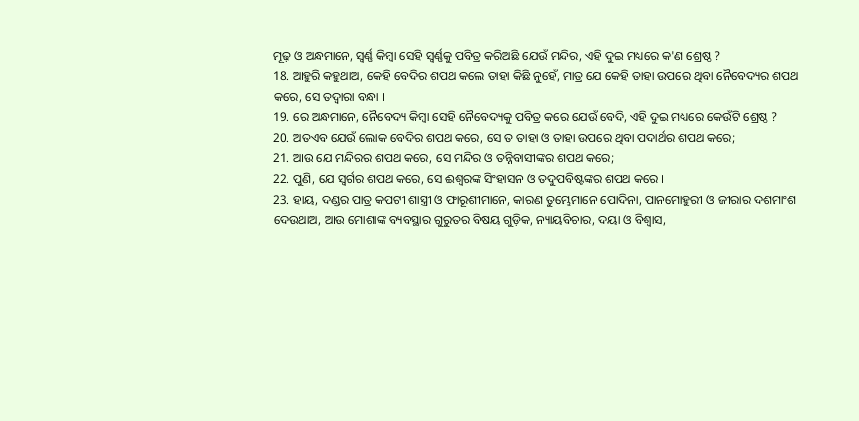ମୂଢ଼ ଓ ଅନ୍ଧମାନେ, ସ୍ୱର୍ଣ୍ଣ କିମ୍ବା ସେହି ସ୍ୱର୍ଣ୍ଣକୁ ପବିତ୍ର କରିଅଛି ଯେଉଁ ମନ୍ଦିର, ଏହି ଦୁଇ ମଧ୍ୟରେ କ'ଣ ଶ୍ରେଷ୍ଠ ?
18. ଆହୁରି କହୁଥାଅ, କେହି ବେଦିର ଶପଥ କଲେ ତାହା କିଛି ନୁହେଁ, ମାତ୍ର ଯେ କେହି ତାହା ଉପରେ ଥିବା ନୈବେଦ୍ୟର ଶପଥ କରେ, ସେ ତଦ୍ୱାରା ବନ୍ଧା ।
19. ରେ ଅନ୍ଧମାନେ, ନୈବେଦ୍ୟ କିମ୍ବା ସେହି ନୈବେଦ୍ୟକୁ ପବିତ୍ର କରେ ଯେଉଁ ବେଦି, ଏହି ଦୁଇ ମଧ୍ୟରେ କେଉଁଟି ଶ୍ରେଷ୍ଠ ?
20. ଅତଏବ ଯେଉଁ ଲୋକ ବେଦିର ଶପଥ କରେ, ସେ ତ ତାହା ଓ ତାହା ଉପରେ ଥିବା ପଦାର୍ଥର ଶପଥ କରେ;
21. ଆଉ ଯେ ମନ୍ଦିରର ଶପଥ କରେ, ସେ ମନ୍ଦିର ଓ ତନ୍ନିବାସୀଙ୍କର ଶପଥ କରେ;
22. ପୁଣି, ଯେ ସ୍ୱର୍ଗର ଶପଥ କରେ, ସେ ଈଶ୍ୱରଙ୍କ ସିଂହାସନ ଓ ତଦୁପବିଷ୍ଟଙ୍କର ଶପଥ କରେ ।
23. ହାୟ, ଦଣ୍ଡର ପାତ୍ର କପଟୀ ଶାସ୍ତ୍ରୀ ଓ ଫାରୂଶୀମାନେ, କାରଣ ତୁମ୍ଭେମାନେ ପୋଦିନା, ପାନମୋହୁରୀ ଓ ଜୀରାର ଦଶମାଂଶ ଦେଉଥାଅ, ଆଉ ମୋଶାଙ୍କ ବ୍ୟବସ୍ଥାର ଗୁରୁତର ବିଷୟ ଗୁଡ଼ିକ, ନ୍ୟାୟବିଚାର, ଦୟା ଓ ବିଶ୍ୱାସ,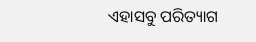ଏହାସବୁ ପରିତ୍ୟାଗ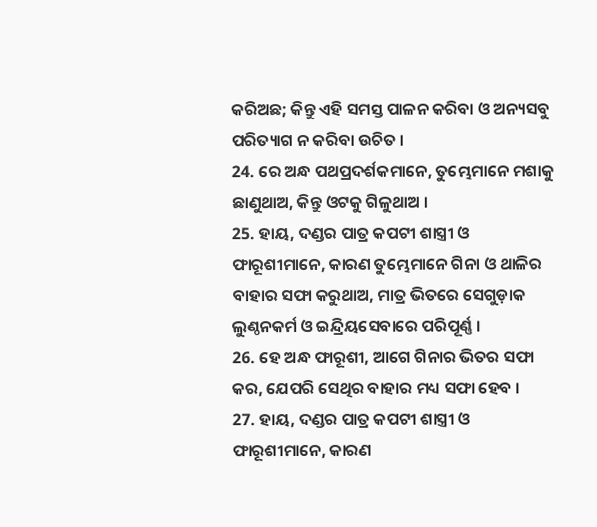କରିଅଛ; କିନ୍ତୁ ଏହି ସମସ୍ତ ପାଳନ କରିବା ଓ ଅନ୍ୟସବୁ ପରିତ୍ୟାଗ ନ କରିବା ଉଚିତ ।
24. ରେ ଅନ୍ଧ ପଥପ୍ରଦର୍ଶକମାନେ, ତୁମ୍ଭେମାନେ ମଶାକୁ ଛାଣୁଥାଅ, କିନ୍ତୁ ଓଟକୁ ଗିଳୁଥାଅ ।
25. ହାୟ, ଦଣ୍ଡର ପାତ୍ର କପଟୀ ଶାସ୍ତ୍ରୀ ଓ ଫାରୂଶୀମାନେ, କାରଣ ତୁମ୍ଭେମାନେ ଗିନା ଓ ଥାଳିର ବାହାର ସଫା କରୁଥାଅ, ମାତ୍ର ଭିତରେ ସେଗୁଡ଼ାକ ଲୁଣ୍ଠନକର୍ମ ଓ ଇନ୍ଦ୍ରିୟସେବାରେ ପରିପୂର୍ଣ୍ଣ ।
26. ହେ ଅନ୍ଧ ଫାରୂଶୀ, ଆଗେ ଗିନାର ଭିତର ସଫା କର, ଯେପରି ସେଥିର ବାହାର ମଧ୍ୟ ସଫା ହେବ ।
27. ହାୟ, ଦଣ୍ଡର ପାତ୍ର କପଟୀ ଶାସ୍ତ୍ରୀ ଓ ଫାରୂଶୀମାନେ, କାରଣ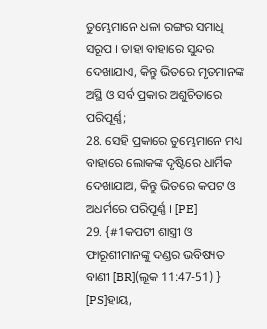ତୁମ୍ଭେମାନେ ଧଳା ରଙ୍ଗର ସମାଧି ସରୂପ । ତାହା ବାହାରେ ସୁନ୍ଦର ଦେଖାଯାଏ, କିନ୍ତୁ ଭିତରେ ମୃତମାନଙ୍କ ଅସ୍ଥି ଓ ସର୍ବ ପ୍ରକାର ଅଶୁଚିତାରେ ପରିପୂର୍ଣ୍ଣ;
28. ସେହି ପ୍ରକାରେ ତୁମ୍ଭେମାନେ ମଧ୍ୟ ବାହାରେ ଲୋକଙ୍କ ଦୃଷ୍ଟିରେ ଧାର୍ମିକ ଦେଖାଯାଅ, କିନ୍ତୁ ଭିତରେ କପଟ ଓ ଅଧର୍ମରେ ପରିପୂର୍ଣ୍ଣ । [PE]
29. {#1କପଟୀ ଶାସ୍ତ୍ରୀ ଓ ଫାରୂଶୀମାନଙ୍କୁ ଦଣ୍ଡର ଭବିଷ୍ୟତ ବାଣୀ [BR](ଲୂକ 11:47-51) } [PS]ହାୟ,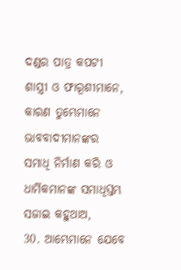ଦଣ୍ଡର ପାତ୍ର କପଟୀ ଶାସ୍ତ୍ରୀ ଓ ଫାରୂଶୀମାନେ, କାରଣ ତୁମ୍ଭେମାନେ ଭାବବାଦୀମାନଙ୍କର ସମାଧି ନିର୍ମାଣ କରି ଓ ଧାର୍ମିକମାନଙ୍କ ସମାଧିସ୍ତମ୍ଭ ସଜାଇ କହୁଥାଅ,
30. ଆମ୍ଭେମାନେ ଯେବେ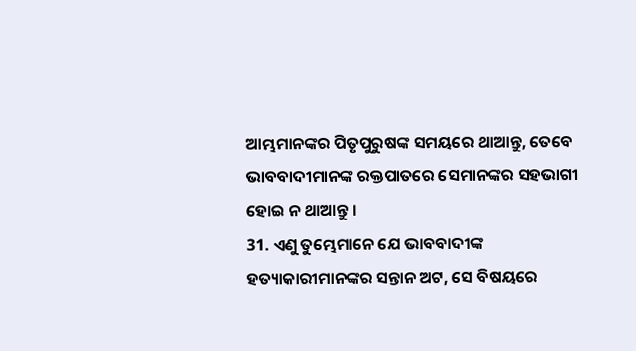ଆମ୍ଭମାନଙ୍କର ପିତୃପୁରୁଷଙ୍କ ସମୟରେ ଥାଆନ୍ତୁ, ତେବେ ଭାବବାଦୀମାନଙ୍କ ରକ୍ତପାତରେ ସେମାନଙ୍କର ସହଭାଗୀ ହୋଇ ନ ଥାଆନ୍ତୁ ।
31. ଏଣୁ ତୁମ୍ଭେମାନେ ଯେ ଭାବବାଦୀଙ୍କ ହତ୍ୟାକାରୀମାନଙ୍କର ସନ୍ତାନ ଅଟ, ସେ ବିଷୟରେ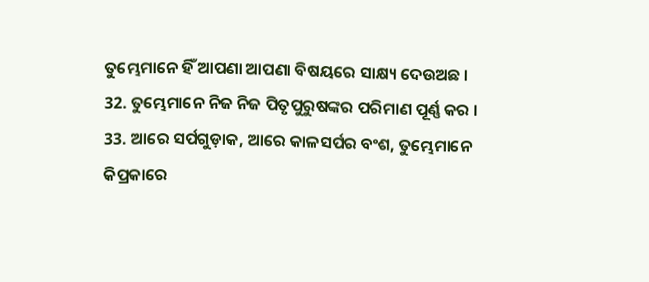ତୁମ୍ଭେମାନେ ହିଁ ଆପଣା ଆପଣା ବିଷୟରେ ସାକ୍ଷ୍ୟ ଦେଉଅଛ ।
32. ତୁମ୍ଭେମାନେ ନିଜ ନିଜ ପିତୃପୁରୁଷଙ୍କର ପରିମାଣ ପୂର୍ଣ୍ଣ କର ।
33. ଆରେ ସର୍ପଗୁଡ଼ାକ, ଆରେ କାଳସର୍ପର ବଂଶ, ତୁମ୍ଭେମାନେ କିପ୍ରକାରେ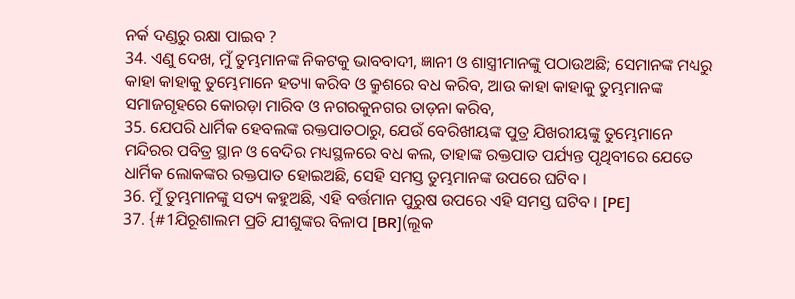ନର୍କ ଦଣ୍ଡରୁ ରକ୍ଷା ପାଇବ ?
34. ଏଣୁ ଦେଖ, ମୁଁ ତୁମ୍ଭମାନଙ୍କ ନିକଟକୁ ଭାବବାଦୀ, ଜ୍ଞାନୀ ଓ ଶାସ୍ତ୍ରୀମାନଙ୍କୁ ପଠାଉଅଛି; ସେମାନଙ୍କ ମଧ୍ୟରୁ କାହା କାହାକୁ ତୁମ୍ଭେମାନେ ହତ୍ୟା କରିବ ଓ କ୍ରୁଶରେ ବଧ କରିବ, ଆଉ କାହା କାହାକୁ ତୁମ୍ଭମାନଙ୍କ ସମାଜଗୃହରେ କୋରଡ଼ା ମାରିବ ଓ ନଗରକୁନଗର ତାଡ଼ନା କରିବ,
35. ଯେପରି ଧାର୍ମିକ ହେବଲଙ୍କ ରକ୍ତପାତଠାରୁ, ଯେଉଁ ବେରିଖୀୟଙ୍କ ପୁତ୍ର ଯିଖରୀୟଙ୍କୁ ତୁମ୍ଭେମାନେ ମନ୍ଦିରର ପବିତ୍ର ସ୍ଥାନ ଓ ବେଦିର ମଧ୍ୟସ୍ଥଳରେ ବଧ କଲ, ତାହାଙ୍କ ରକ୍ତପାତ ପର୍ଯ୍ୟନ୍ତ ପୃଥିବୀରେ ଯେତେ ଧାର୍ମିକ ଲୋକଙ୍କର ରକ୍ତପାତ ହୋଇଅଛି, ସେହି ସମସ୍ତ ତୁମ୍ଭମାନଙ୍କ ଉପରେ ଘଟିବ ।
36. ମୁଁ ତୁମ୍ଭମାନଙ୍କୁ ସତ୍ୟ କହୁଅଛି, ଏହି ବର୍ତ୍ତମାନ ପୁରୁଷ ଉପରେ ଏହି ସମସ୍ତ ଘଟିବ । [PE]
37. {#1ଯିରୂଶାଲମ ପ୍ରତି ଯୀଶୁଙ୍କର ବିଳାପ [BR](ଲୂକ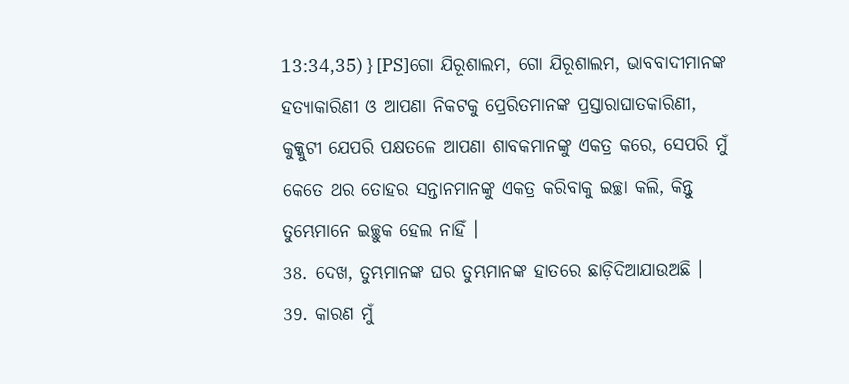13:34,35) } [PS]ଗୋ ଯିରୂଶାଲମ, ଗୋ ଯିରୂଶାଲମ, ଭାବବାଦୀମାନଙ୍କ ହତ୍ୟାକାରିଣୀ ଓ ଆପଣା ନିକଟକୁ ପ୍ରେରିତମାନଙ୍କ ପ୍ରସ୍ତାରାଘାତକାରିଣୀ, କୁକ୍କୁଟୀ ଯେପରି ପକ୍ଷତଳେ ଆପଣା ଶାବକମାନଙ୍କୁ ଏକତ୍ର କରେ, ସେପରି ମୁଁ କେତେ ଥର ତୋହର ସନ୍ତାନମାନଙ୍କୁ ଏକତ୍ର କରିବାକୁ ଇଚ୍ଛା କଲି, କିନ୍ତୁ ତୁମ୍ଭେମାନେ ଇଚ୍ଛୁକ ହେଲ ନାହିଁ ।
38. ଦେଖ, ତୁମ୍ଭମାନଙ୍କ ଘର ତୁମ୍ଭମାନଙ୍କ ହାତରେ ଛାଡ଼ିଦିଆଯାଉଅଛି ।
39. କାରଣ ମୁଁ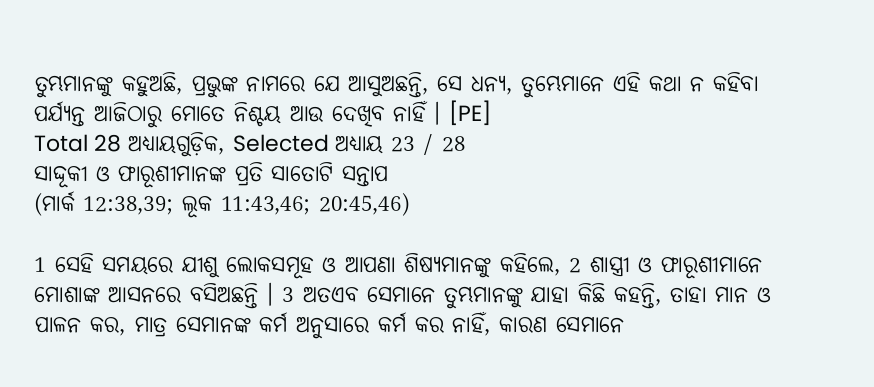ତୁମ୍ଭମାନଙ୍କୁ କହୁଅଛି, ପ୍ରଭୁଙ୍କ ନାମରେ ଯେ ଆସୁଅଛନ୍ତି, ସେ ଧନ୍ୟ, ତୁମ୍ଭେମାନେ ଏହି କଥା ନ କହିବା ପର୍ଯ୍ୟନ୍ତ ଆଜିଠାରୁ ମୋତେ ନିଶ୍ଚୟ ଆଉ ଦେଖିବ ନାହିଁ । [PE]
Total 28 ଅଧ୍ୟାୟଗୁଡ଼ିକ, Selected ଅଧ୍ୟାୟ 23 / 28
ସାଦ୍ଦୂକୀ ଓ ଫାରୂଶୀମାନଙ୍କ ପ୍ରତି ସାତୋଟି ସନ୍ତାପ
(ମାର୍କ 12:38,39; ଲୂକ 11:43,46; 20:45,46)

1 ସେହି ସମୟରେ ଯୀଶୁ ଲୋକସମୂହ ଓ ଆପଣା ଶିଷ୍ୟମାନଙ୍କୁ କହିଲେ, 2 ଶାସ୍ତ୍ରୀ ଓ ଫାରୂଶୀମାନେ ମୋଶାଙ୍କ ଆସନରେ ବସିଅଛନ୍ତି । 3 ଅତଏବ ସେମାନେ ତୁମ୍ଭମାନଙ୍କୁ ଯାହା କିଛି କହନ୍ତି, ତାହା ମାନ ଓ ପାଳନ କର, ମାତ୍ର ସେମାନଙ୍କ କର୍ମ ଅନୁସାରେ କର୍ମ କର ନାହିଁ, କାରଣ ସେମାନେ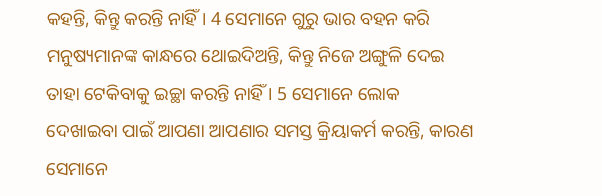କହନ୍ତି, କିନ୍ତୁ କରନ୍ତି ନାହିଁ । 4 ସେମାନେ ଗୁରୁ ଭାର ବହନ କରି ମନୁଷ୍ୟମାନଙ୍କ କାନ୍ଧରେ ଥୋଇଦିଅନ୍ତି, କିନ୍ତୁ ନିଜେ ଅଙ୍ଗୁଳି ଦେଇ ତାହା ଟେକିବାକୁ ଇଚ୍ଛା କରନ୍ତି ନାହିଁ । 5 ସେମାନେ ଲୋକ ଦେଖାଇବା ପାଇଁ ଆପଣା ଆପଣାର ସମସ୍ତ କ୍ରିୟାକର୍ମ କରନ୍ତି, କାରଣ ସେମାନେ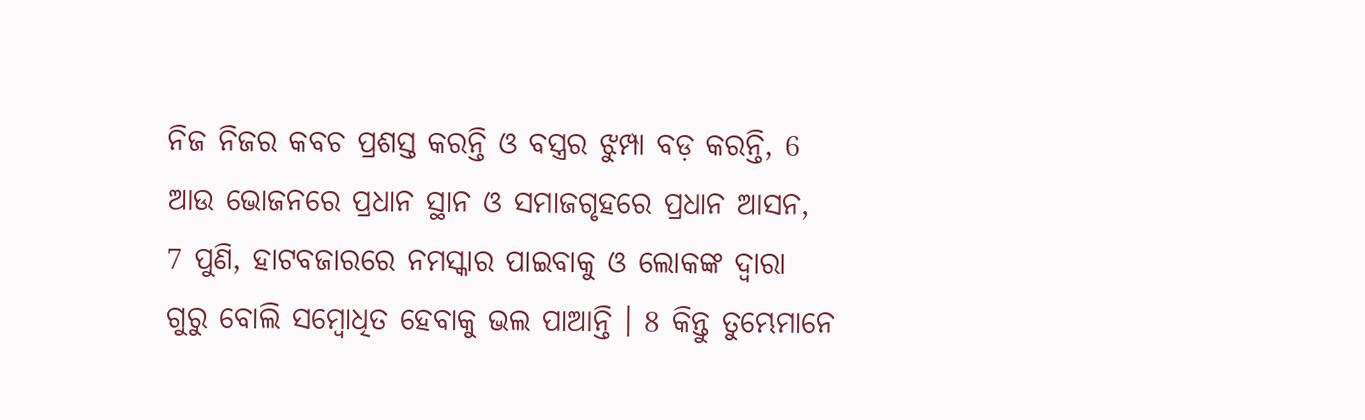ନିଜ ନିଜର କବଚ ପ୍ରଶସ୍ତ କରନ୍ତି ଓ ବସ୍ତ୍ରର ଝୁମ୍ପା ବଡ଼ କରନ୍ତି, 6 ଆଉ ଭୋଜନରେ ପ୍ରଧାନ ସ୍ଥାନ ଓ ସମାଜଗୃହରେ ପ୍ରଧାନ ଆସନ, 7 ପୁଣି, ହାଟବଜାରରେ ନମସ୍କାର ପାଇବାକୁ ଓ ଲୋକଙ୍କ ଦ୍ୱାରା ଗୁରୁ ବୋଲି ସମ୍ବୋଧିତ ହେବାକୁ ଭଲ ପାଆନ୍ତି । 8 କିନ୍ତୁ ତୁମ୍ଭେମାନେ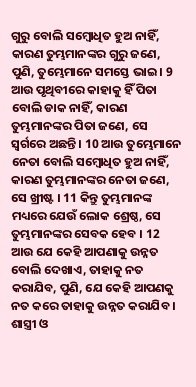ଗୁରୁ ବୋଲି ସମ୍ବୋଧିତ ହୁଅ ନାହିଁ, କାରଣ ତୁମ୍ଭମାନଙ୍କର ଗୁରୁ ଜଣେ, ପୁଣି, ତୁମ୍ଭେମାନେ ସମସ୍ତେ ଭାଇ । 9 ଆଉ ପୃଥିବୀରେ କାହାକୁ ହିଁ ପିତା ବୋଲି ଡାକ ନାହିଁ, କାରଣ ତୁମ୍ଭମାନଙ୍କର ପିତା ଜଣେ, ସେ ସ୍ୱର୍ଗରେ ଅଛନ୍ତି । 10 ଆଉ ତୁମ୍ଭେମାନେ ନେତା ବୋଲି ସମ୍ବୋଧିତ ହୁଅ ନାହିଁ, କାରଣ ତୁମ୍ଭମାନଙ୍କର ନେତା ଜଣେ, ସେ ଖ୍ରୀଷ୍ଟ । 11 କିନ୍ତୁ ତୁମ୍ଭମାନଙ୍କ ମଧ୍ୟରେ ଯେଉଁ ଲୋକ ଶ୍ରେଷ୍ଠ, ସେ ତୁମ୍ଭମାନଙ୍କର ସେବକ ହେବ । 12 ଆଉ ଯେ କେହି ଆପଣାକୁ ଉନ୍ନତ ବୋଲି ଦେଖାଏ, ତାହାକୁ ନତ କରାଯିବ, ପୁଣି, ଯେ କେହି ଆପଣକୁ ନତ କରେ ତାହାକୁ ଉନ୍ନତ କରାଯିବ । ଶାସ୍ତ୍ରୀ ଓ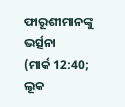ଫାରୂଶୀମାନଙ୍କୁ ଭର୍ତ୍ସନା
(ମାର୍କ 12:40; ଲୂକ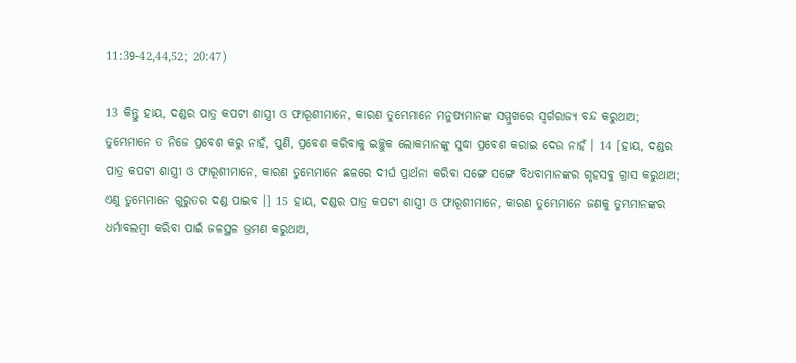11:39-42,44,52; 20:47)

13 କିନ୍ତୁ ହାୟ, ଦଣ୍ଡର ପାତ୍ର କପଟୀ ଶାସ୍ତ୍ରୀ ଓ ଫାରୂଶୀମାନେ, କାରଣ ତୁମ୍ଭେମାନେ ମନୁଷ୍ୟମାନଙ୍କ ସମ୍ମୁଖରେ ସ୍ୱର୍ଗରାଜ୍ୟ ବନ୍ଦ କରୁଥାଅ; ତୁମ୍ଭେମାନେ ତ ନିଜେ ପ୍ରବେଶ କରୁ ନାହଁ, ପୁଣି, ପ୍ରବେଶ କରିବାକୁ ଇଚ୍ଛୁକ ଲୋକମାନଙ୍କୁ ସୁଦ୍ଧା ପ୍ରବେଶ କରାଇ ଦେଉ ନାହଁ । 14 [ହାୟ, ଦଣ୍ଡର ପାତ୍ର କପଟୀ ଶାସ୍ତ୍ରୀ ଓ ଫାରୂଶୀମାନେ, କାରଣ ତୁମ୍ଭେମାନେ ଛଳରେ ଦୀର୍ଘ ପ୍ରାର୍ଥନା କରିବା ସଙ୍ଗେ ସଙ୍ଗେ ବିଧବାମାନଙ୍କର ଗୃହସବୁ ଗ୍ରାସ କରୁଥାଅ; ଏଣୁ ତୁମ୍ଭେମାନେ ଗୁରୁତର ଦଣ୍ଡ ପାଇବ ।] 15 ହାୟ, ଦଣ୍ଡର ପାତ୍ର କପଟୀ ଶାସ୍ତ୍ରୀ ଓ ଫାରୂଶୀମାନେ, କାରଣ ତୁମ୍ଭେମାନେ ଜଣକୁ ତୁମ୍ଭମାନଙ୍କର ଧର୍ମାବଲମ୍ବୀ କରିବା ପାଇଁ ଜଳସ୍ଥଳ ଭ୍ରମଣ କରୁଥାଅ,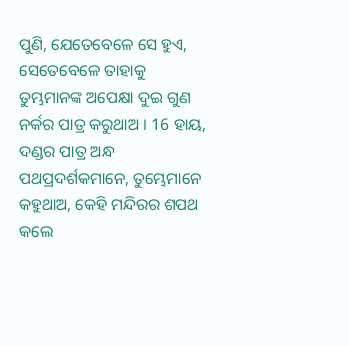ପୁଣି, ଯେତେବେଳେ ସେ ହୁଏ, ସେତେବେଳେ ତାହାକୁ ତୁମ୍ଭମାନଙ୍କ ଅପେକ୍ଷା ଦୁଇ ଗୁଣ ନର୍କର ପାତ୍ର କରୁଥାଅ । 16 ହାୟ, ଦଣ୍ଡର ପାତ୍ର ଅନ୍ଧ ପଥପ୍ରଦର୍ଶକମାନେ, ତୁମ୍ଭେମାନେ କହୁଥାଅ, କେହି ମନ୍ଦିରର ଶପଥ କଲେ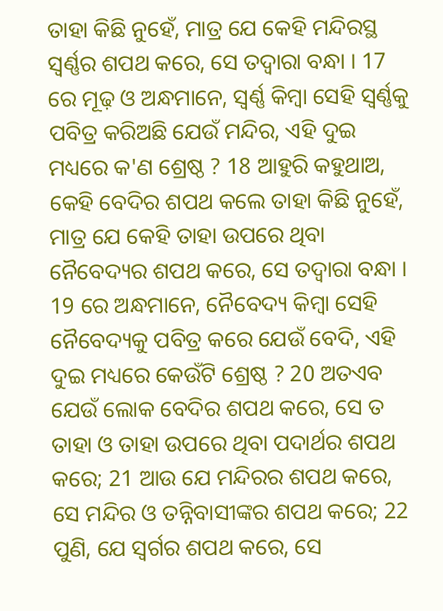ତାହା କିଛି ନୁହେଁ, ମାତ୍ର ଯେ କେହି ମନ୍ଦିରସ୍ଥ ସ୍ୱର୍ଣ୍ଣର ଶପଥ କରେ, ସେ ତଦ୍ୱାରା ବନ୍ଧା । 17 ରେ ମୂଢ଼ ଓ ଅନ୍ଧମାନେ, ସ୍ୱର୍ଣ୍ଣ କିମ୍ବା ସେହି ସ୍ୱର୍ଣ୍ଣକୁ ପବିତ୍ର କରିଅଛି ଯେଉଁ ମନ୍ଦିର, ଏହି ଦୁଇ ମଧ୍ୟରେ କ'ଣ ଶ୍ରେଷ୍ଠ ? 18 ଆହୁରି କହୁଥାଅ, କେହି ବେଦିର ଶପଥ କଲେ ତାହା କିଛି ନୁହେଁ, ମାତ୍ର ଯେ କେହି ତାହା ଉପରେ ଥିବା ନୈବେଦ୍ୟର ଶପଥ କରେ, ସେ ତଦ୍ୱାରା ବନ୍ଧା । 19 ରେ ଅନ୍ଧମାନେ, ନୈବେଦ୍ୟ କିମ୍ବା ସେହି ନୈବେଦ୍ୟକୁ ପବିତ୍ର କରେ ଯେଉଁ ବେଦି, ଏହି ଦୁଇ ମଧ୍ୟରେ କେଉଁଟି ଶ୍ରେଷ୍ଠ ? 20 ଅତଏବ ଯେଉଁ ଲୋକ ବେଦିର ଶପଥ କରେ, ସେ ତ ତାହା ଓ ତାହା ଉପରେ ଥିବା ପଦାର୍ଥର ଶପଥ କରେ; 21 ଆଉ ଯେ ମନ୍ଦିରର ଶପଥ କରେ, ସେ ମନ୍ଦିର ଓ ତନ୍ନିବାସୀଙ୍କର ଶପଥ କରେ; 22 ପୁଣି, ଯେ ସ୍ୱର୍ଗର ଶପଥ କରେ, ସେ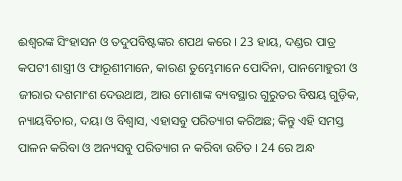ଈଶ୍ୱରଙ୍କ ସିଂହାସନ ଓ ତଦୁପବିଷ୍ଟଙ୍କର ଶପଥ କରେ । 23 ହାୟ, ଦଣ୍ଡର ପାତ୍ର କପଟୀ ଶାସ୍ତ୍ରୀ ଓ ଫାରୂଶୀମାନେ, କାରଣ ତୁମ୍ଭେମାନେ ପୋଦିନା, ପାନମୋହୁରୀ ଓ ଜୀରାର ଦଶମାଂଶ ଦେଉଥାଅ, ଆଉ ମୋଶାଙ୍କ ବ୍ୟବସ୍ଥାର ଗୁରୁତର ବିଷୟ ଗୁଡ଼ିକ, ନ୍ୟାୟବିଚାର, ଦୟା ଓ ବିଶ୍ୱାସ, ଏହାସବୁ ପରିତ୍ୟାଗ କରିଅଛ; କିନ୍ତୁ ଏହି ସମସ୍ତ ପାଳନ କରିବା ଓ ଅନ୍ୟସବୁ ପରିତ୍ୟାଗ ନ କରିବା ଉଚିତ । 24 ରେ ଅନ୍ଧ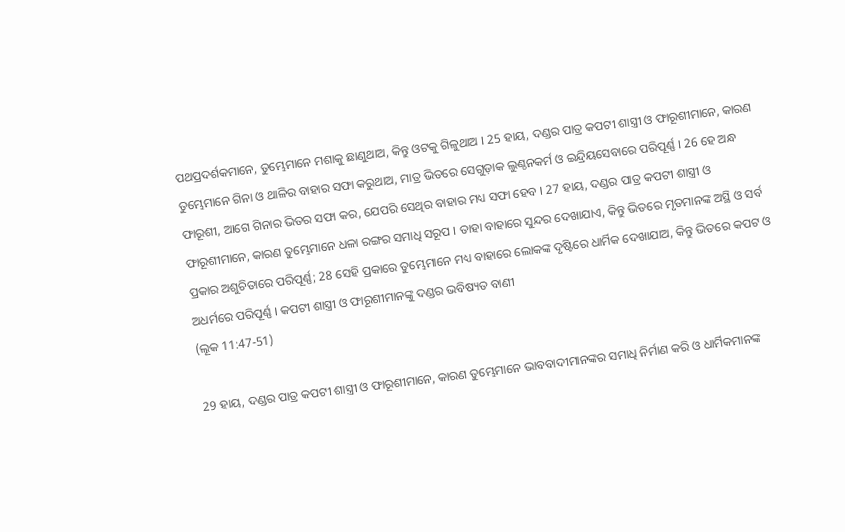ପଥପ୍ରଦର୍ଶକମାନେ, ତୁମ୍ଭେମାନେ ମଶାକୁ ଛାଣୁଥାଅ, କିନ୍ତୁ ଓଟକୁ ଗିଳୁଥାଅ । 25 ହାୟ, ଦଣ୍ଡର ପାତ୍ର କପଟୀ ଶାସ୍ତ୍ରୀ ଓ ଫାରୂଶୀମାନେ, କାରଣ ତୁମ୍ଭେମାନେ ଗିନା ଓ ଥାଳିର ବାହାର ସଫା କରୁଥାଅ, ମାତ୍ର ଭିତରେ ସେଗୁଡ଼ାକ ଲୁଣ୍ଠନକର୍ମ ଓ ଇନ୍ଦ୍ରିୟସେବାରେ ପରିପୂର୍ଣ୍ଣ । 26 ହେ ଅନ୍ଧ ଫାରୂଶୀ, ଆଗେ ଗିନାର ଭିତର ସଫା କର, ଯେପରି ସେଥିର ବାହାର ମଧ୍ୟ ସଫା ହେବ । 27 ହାୟ, ଦଣ୍ଡର ପାତ୍ର କପଟୀ ଶାସ୍ତ୍ରୀ ଓ ଫାରୂଶୀମାନେ, କାରଣ ତୁମ୍ଭେମାନେ ଧଳା ରଙ୍ଗର ସମାଧି ସରୂପ । ତାହା ବାହାରେ ସୁନ୍ଦର ଦେଖାଯାଏ, କିନ୍ତୁ ଭିତରେ ମୃତମାନଙ୍କ ଅସ୍ଥି ଓ ସର୍ବ ପ୍ରକାର ଅଶୁଚିତାରେ ପରିପୂର୍ଣ୍ଣ; 28 ସେହି ପ୍ରକାରେ ତୁମ୍ଭେମାନେ ମଧ୍ୟ ବାହାରେ ଲୋକଙ୍କ ଦୃଷ୍ଟିରେ ଧାର୍ମିକ ଦେଖାଯାଅ, କିନ୍ତୁ ଭିତରେ କପଟ ଓ ଅଧର୍ମରେ ପରିପୂର୍ଣ୍ଣ । କପଟୀ ଶାସ୍ତ୍ରୀ ଓ ଫାରୂଶୀମାନଙ୍କୁ ଦଣ୍ଡର ଭବିଷ୍ୟତ ବାଣୀ
(ଲୂକ 11:47-51)

29 ହାୟ, ଦଣ୍ଡର ପାତ୍ର କପଟୀ ଶାସ୍ତ୍ରୀ ଓ ଫାରୂଶୀମାନେ, କାରଣ ତୁମ୍ଭେମାନେ ଭାବବାଦୀମାନଙ୍କର ସମାଧି ନିର୍ମାଣ କରି ଓ ଧାର୍ମିକମାନଙ୍କ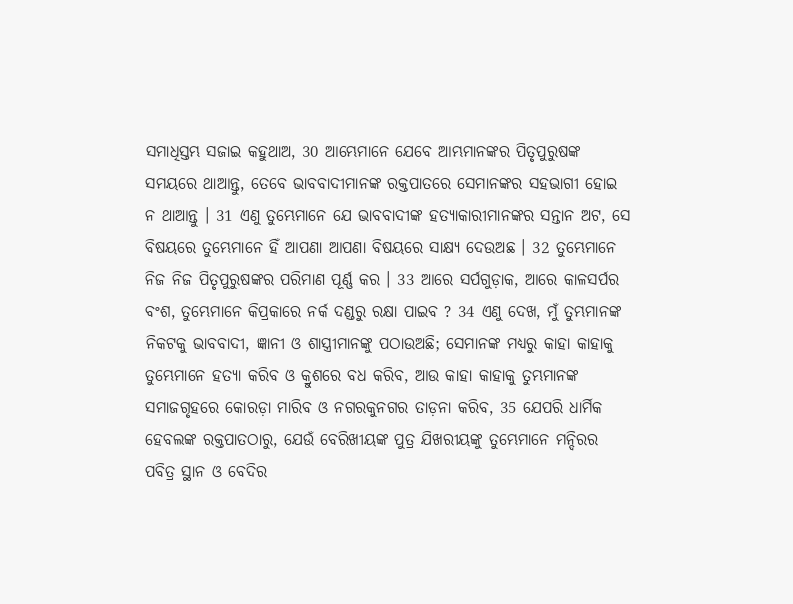ସମାଧିସ୍ତମ୍ଭ ସଜାଇ କହୁଥାଅ, 30 ଆମ୍ଭେମାନେ ଯେବେ ଆମ୍ଭମାନଙ୍କର ପିତୃପୁରୁଷଙ୍କ ସମୟରେ ଥାଆନ୍ତୁ, ତେବେ ଭାବବାଦୀମାନଙ୍କ ରକ୍ତପାତରେ ସେମାନଙ୍କର ସହଭାଗୀ ହୋଇ ନ ଥାଆନ୍ତୁ । 31 ଏଣୁ ତୁମ୍ଭେମାନେ ଯେ ଭାବବାଦୀଙ୍କ ହତ୍ୟାକାରୀମାନଙ୍କର ସନ୍ତାନ ଅଟ, ସେ ବିଷୟରେ ତୁମ୍ଭେମାନେ ହିଁ ଆପଣା ଆପଣା ବିଷୟରେ ସାକ୍ଷ୍ୟ ଦେଉଅଛ । 32 ତୁମ୍ଭେମାନେ ନିଜ ନିଜ ପିତୃପୁରୁଷଙ୍କର ପରିମାଣ ପୂର୍ଣ୍ଣ କର । 33 ଆରେ ସର୍ପଗୁଡ଼ାକ, ଆରେ କାଳସର୍ପର ବଂଶ, ତୁମ୍ଭେମାନେ କିପ୍ରକାରେ ନର୍କ ଦଣ୍ଡରୁ ରକ୍ଷା ପାଇବ ? 34 ଏଣୁ ଦେଖ, ମୁଁ ତୁମ୍ଭମାନଙ୍କ ନିକଟକୁ ଭାବବାଦୀ, ଜ୍ଞାନୀ ଓ ଶାସ୍ତ୍ରୀମାନଙ୍କୁ ପଠାଉଅଛି; ସେମାନଙ୍କ ମଧ୍ୟରୁ କାହା କାହାକୁ ତୁମ୍ଭେମାନେ ହତ୍ୟା କରିବ ଓ କ୍ରୁଶରେ ବଧ କରିବ, ଆଉ କାହା କାହାକୁ ତୁମ୍ଭମାନଙ୍କ ସମାଜଗୃହରେ କୋରଡ଼ା ମାରିବ ଓ ନଗରକୁନଗର ତାଡ଼ନା କରିବ, 35 ଯେପରି ଧାର୍ମିକ ହେବଲଙ୍କ ରକ୍ତପାତଠାରୁ, ଯେଉଁ ବେରିଖୀୟଙ୍କ ପୁତ୍ର ଯିଖରୀୟଙ୍କୁ ତୁମ୍ଭେମାନେ ମନ୍ଦିରର ପବିତ୍ର ସ୍ଥାନ ଓ ବେଦିର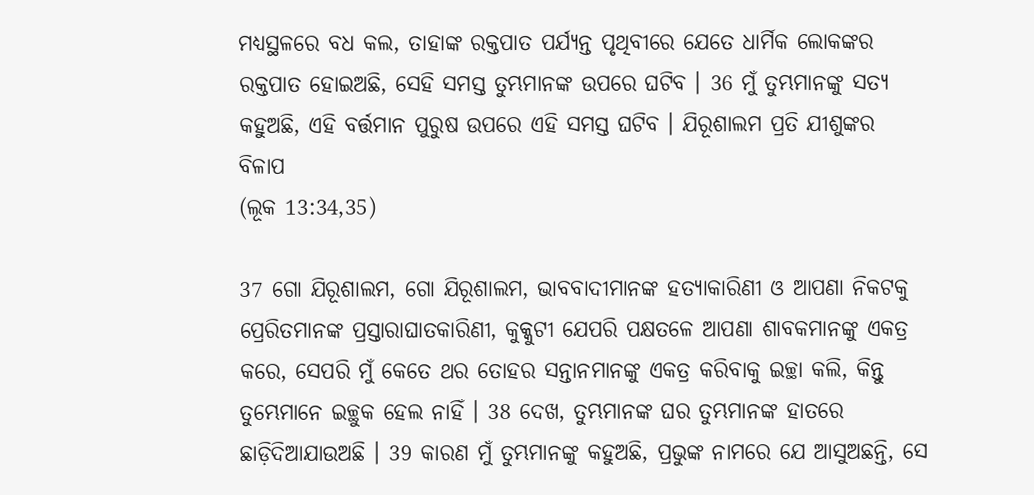ମଧ୍ୟସ୍ଥଳରେ ବଧ କଲ, ତାହାଙ୍କ ରକ୍ତପାତ ପର୍ଯ୍ୟନ୍ତ ପୃଥିବୀରେ ଯେତେ ଧାର୍ମିକ ଲୋକଙ୍କର ରକ୍ତପାତ ହୋଇଅଛି, ସେହି ସମସ୍ତ ତୁମ୍ଭମାନଙ୍କ ଉପରେ ଘଟିବ । 36 ମୁଁ ତୁମ୍ଭମାନଙ୍କୁ ସତ୍ୟ କହୁଅଛି, ଏହି ବର୍ତ୍ତମାନ ପୁରୁଷ ଉପରେ ଏହି ସମସ୍ତ ଘଟିବ । ଯିରୂଶାଲମ ପ୍ରତି ଯୀଶୁଙ୍କର ବିଳାପ
(ଲୂକ 13:34,35)

37 ଗୋ ଯିରୂଶାଲମ, ଗୋ ଯିରୂଶାଲମ, ଭାବବାଦୀମାନଙ୍କ ହତ୍ୟାକାରିଣୀ ଓ ଆପଣା ନିକଟକୁ ପ୍ରେରିତମାନଙ୍କ ପ୍ରସ୍ତାରାଘାତକାରିଣୀ, କୁକ୍କୁଟୀ ଯେପରି ପକ୍ଷତଳେ ଆପଣା ଶାବକମାନଙ୍କୁ ଏକତ୍ର କରେ, ସେପରି ମୁଁ କେତେ ଥର ତୋହର ସନ୍ତାନମାନଙ୍କୁ ଏକତ୍ର କରିବାକୁ ଇଚ୍ଛା କଲି, କିନ୍ତୁ ତୁମ୍ଭେମାନେ ଇଚ୍ଛୁକ ହେଲ ନାହିଁ । 38 ଦେଖ, ତୁମ୍ଭମାନଙ୍କ ଘର ତୁମ୍ଭମାନଙ୍କ ହାତରେ ଛାଡ଼ିଦିଆଯାଉଅଛି । 39 କାରଣ ମୁଁ ତୁମ୍ଭମାନଙ୍କୁ କହୁଅଛି, ପ୍ରଭୁଙ୍କ ନାମରେ ଯେ ଆସୁଅଛନ୍ତି, ସେ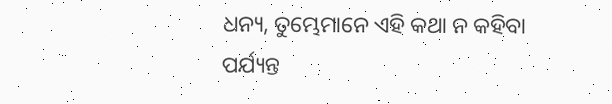ଧନ୍ୟ, ତୁମ୍ଭେମାନେ ଏହି କଥା ନ କହିବା ପର୍ଯ୍ୟନ୍ତ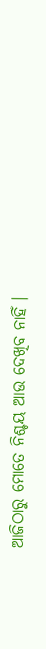ଆଜିଠାରୁ ମୋତେ ନିଶ୍ଚୟ ଆଉ ଦେଖିବ ନାହିଁ ।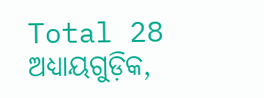Total 28 ଅଧ୍ୟାୟଗୁଡ଼ିକ,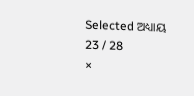Selected ଅଧ୍ୟାୟ 23 / 28
×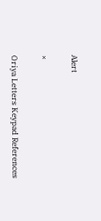Alert

×

Oriya Letters Keypad References